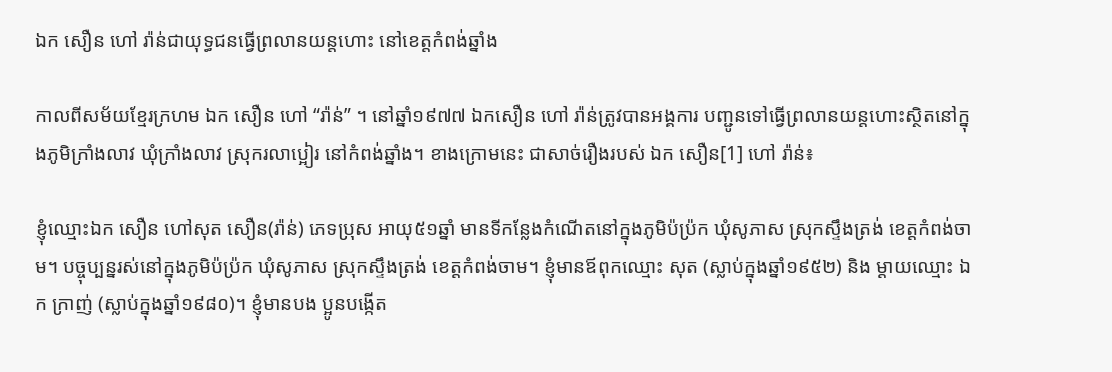ឯក សឿន ហៅ រ៉ាន់ជាយុទ្ធជនធ្វើព្រលានយន្តហោះ នៅខេត្តកំពង់ឆ្នាំង

កាលពីសម័យខ្មែរក្រហម ឯក សឿន ហៅ “រ៉ាន់” ។ នៅឆ្នាំ១៩៧៧ ឯកសឿន ហៅ រ៉ាន់ត្រូវបានអង្គការ បញ្ជូនទៅធ្វើព្រលានយន្តហោះស្ថិតនៅក្នុងភូមិក្រាំងលាវ ឃុំក្រាំងលាវ ស្រុករលាប្អៀរ នៅកំពង់ឆ្នាំង។ ខាងក្រោមនេះ ជាសាច់រឿងរបស់ ឯក សឿន[1] ហៅ រ៉ាន់៖

ខ្ញុំឈ្មោះឯក សឿន ហៅសុត សឿន(រ៉ាន់) ភេទប្រុស អាយុ៥១ឆ្នាំ មានទីកន្លែងកំណើតនៅក្នុងភូមិប៉ប្រ៉ក ឃុំសូភាស ស្រុកស្ទឹងត្រង់ ខេត្តកំពង់ចាម។ បច្ចុប្បន្នរស់នៅក្នុងភូមិប៉ប្រ៉ក ឃុំសូភាស ស្រុកស្ទឹងត្រង់ ខេត្តកំពង់ចាម។ ខ្ញុំមានឪពុកឈ្មោះ សុត (ស្លាប់ក្នុងឆ្នាំ១៩៥២) និង ម្ដាយឈ្មោះ ឯក ក្រាញ់ (ស្លាប់ក្នុងឆ្នាំ១៩៨០)។ ខ្ញុំមានបង ប្អូនបង្កើត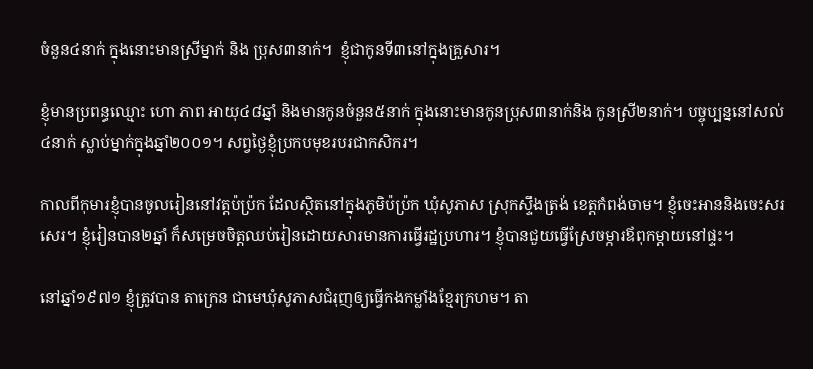ចំនួន៤នាក់ ក្នុងនោះមានស្រីម្នាក់ និង ប្រុស៣នាក់។  ខ្ញុំជាកូនទី៣នៅក្នុងគ្រួសារ។

ខ្ញុំមានប្រពន្ធឈ្មោះ ហោ ភាព អាយុ៤៨ឆ្នាំ និងមានកូនចំនួន៥នាក់ ក្នុងនោះមានកូនប្រុស៣នាក់និង កូនស្រី២នាក់។ បច្ចុប្បន្ននៅសល់៤នាក់ ស្លាប់ម្នាក់ក្នុងឆ្នាំ២០០១។ សព្វថ្ងៃខ្ញុំប្រកបមុខរបរជាកសិករ។

កាលពីកុមារខ្ញុំបានចូលរៀននៅវត្តប៉ប្រ៉ក ដែលស្ថិតនៅក្នុងភូមិប៉ប្រ៉ក ឃុំសូភាស ស្រុកស្ទឹងត្រង់ ខេត្តកំពង់ចាម។ ខ្ញុំចេះអាននិងចេះសរសេរ។ ខ្ញុំរៀនបាន២ឆ្នាំ ក៏សម្រេចចិត្តឈប់រៀនដោយសារមានការធ្វើរដ្ឋប្រហារ។ ខ្ញុំបានជួយធ្វើស្រែចម្ការឪពុកម្ដាយនៅផ្ទះ។

នៅឆ្នាំ១៩៧១ ខ្ញុំត្រូវបាន តាក្រេន ជាមេឃុំសូភាសជំរុញឲ្យធ្វើកងកម្លាំងខ្មែរក្រហម។ តា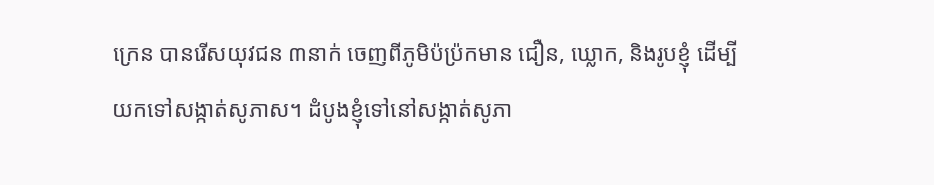ក្រេន បានរើសយុវជន ៣នាក់ ចេញពីភូមិប៉ប្រ៉កមាន ជឿន, ឃ្លោក, និងរូបខ្ញុំ ដើម្បីយកទៅសង្កាត់សូភាស។ ដំបូងខ្ញុំទៅនៅសង្កាត់សូភា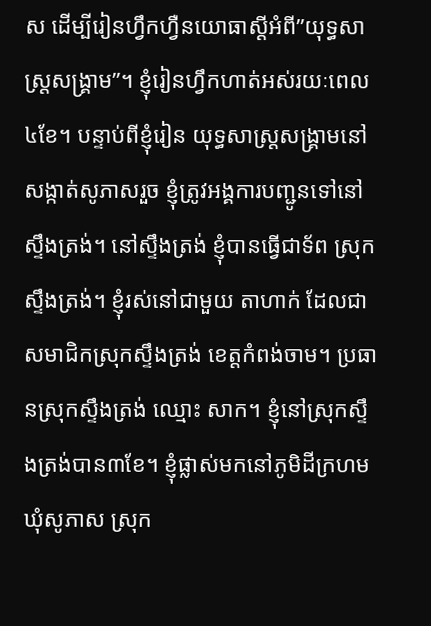ស ដើម្បីរៀនហ្វឹកហ្វឺនយោធាស្ដីអំពី”យុទ្ធសាស្រ្តសង្គ្រាម”។ ខ្ញុំរៀនហ្វឹកហាត់អស់រយៈពេល៤ខែ។ បន្ទាប់ពីខ្ញុំរៀន យុទ្ធសាស្រ្តសង្រ្គាមនៅសង្កាត់សូភាសរួច ខ្ញុំត្រូវអង្គការបញ្ជូនទៅនៅស្ទឹងត្រង់។ នៅស្ទឹងត្រង់ ខ្ញុំបានធ្វើជាទ័ព ស្រុកស្ទឹងត្រង់។ ខ្ញុំរស់នៅជាមួយ តាហាក់ ដែលជាសមាជិកស្រុកស្ទឹងត្រង់ ខេត្តកំពង់ចាម។ ប្រធានស្រុកស្ទឹងត្រង់ ឈ្មោះ សាក។ ខ្ញុំនៅស្រុកស្ទឹងត្រង់បាន៣ខែ។ ខ្ញុំផ្លាស់មកនៅភូមិដីក្រហម ឃុំសូភាស ស្រុក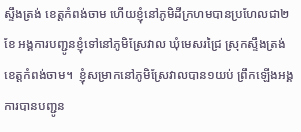ស្ទឹងត្រង់ ខេត្តកំពង់ចាម ហើយខ្ញុំនៅភូមិដីក្រហមបានប្រហែលជា២ខែ អង្គការបញ្ជូនខ្ញុំទៅនៅភូមិស្រែវាល ឃុំមេសរជ្រៃ ស្រុកស្ទឹងត្រង់ ខេត្តកំពង់ចាម។  ខ្ញុំសម្រាកនៅភូមិស្រែវាលបាន១យប់ ព្រឹកឡើងអង្គការបានបញ្ជូន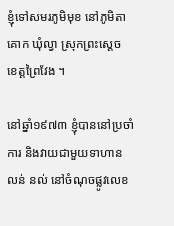ខ្ញុំទៅសមរភូមិមុខ នៅភូមិតាគោក ឃុំល្វា ស្រុកព្រះស្ដេច ខេត្តព្រៃវែង ។

នៅឆ្នាំ១៩៧៣ ខ្ញុំបាននៅប្រចាំការ និងវាយជាមួយទាហាន លន់ នល់ នៅចំណុចផ្លូវលេខ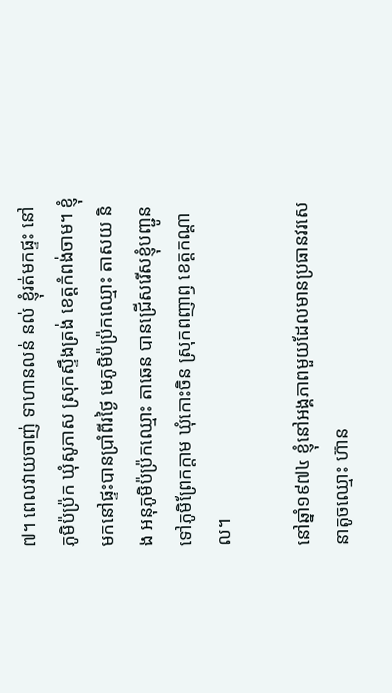៧។ ពេលវាយចាញ់ ទាហានលន់ នល់ ខ្ញុំរត់មកផ្ទះ នៅភូមិប៉ប្រ៉ក ឃុំសូភាស ស្រុកស្ទឹងត្រង់ ខេត្តកំពង់ចាម។ ខ្ញុំមកនៅផ្ទះបានប្រាំពីរថ្ងៃ មេភូមិប៉ប្រ៉កឈ្មោះ តាសយ និង អនុភូមិប៉ប្រ៉កឈ្មោះ តាឆេន បានជ្រើសរើសខ្ញុំបញ្ជូនទៅភូមិព្រែកក្តាម ឃុំកោះចិន ស្រុកពញាឭ ខេត្តកណ្តាល។

នៅឆ្នាំ១៩៧៤ ខ្ញុំនៅអង្គភាពមួយដែលមានប្រធានវរសេនាតូចឈ្មោះ ហ៊ាន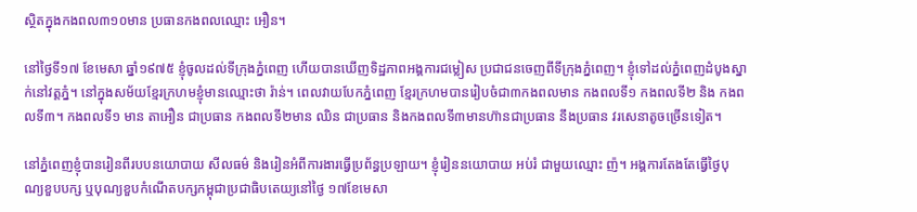ស្ថិតក្នុងកងពល៣១០មាន ប្រធានកងពលឈ្មោះ អឿន។

នៅថ្ងៃទី១៧ ខែមេសា ឆ្នាំ១៩៧៥ ខ្ញុំចូលដល់ទីក្រុងភ្នំពេញ ហើយបានឃើញទិដ្ឋភាពអង្គការជម្លៀស ប្រជាជនចេញពីទីក្រុងភ្នំពេញ។ ខ្ញុំទៅដល់ភ្នំពេញដំបូងស្នាក់នៅវត្តភ្នំ។ នៅក្នុងសម័យខ្មែរក្រហមខ្ញុំមានឈ្មោះថា រ៉ាន់។ ពេលវាយបែកភ្នំពេញ ខ្មែរក្រហមបានរៀបចំជា៣កងពលមាន កងពលទី១ កងពលទី២ និង កងពលទី៣។ កងពលទី១ មាន តាអឿន ជាប្រធាន កងពលទី២មាន ឈិន ជាប្រធាន និងកងពលទី៣មានហ៊ានជាប្រធាន នឹងប្រធាន វរសេនាតូចច្រើនទៀត។

នៅភ្នំពេញខ្ញុំបានរៀនពីរបបនយោបាយ សីលធម៌ និងរៀនអំពីការងារធ្វើប្រព័ន្ធប្រឡាយ។ ខ្ញុំរៀននយោបាយ អប់រំ ជាមួយឈ្មោះ ញ៉។ អង្គការតែងតែធ្វើថ្ងៃបុណ្យខួបបក្ស ឬបុណ្យខួបកំណើតបក្សកម្ពុជាប្រជាធិបតេយ្យនៅថ្ងៃ ១៧ខែមេសា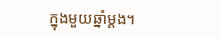ក្នុងមួយឆ្នាំម្ដង។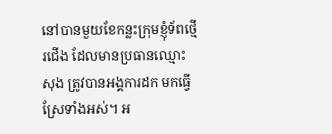នៅបានមួយខែកន្លះក្រុមខ្ញុំទ័ពថ្មើរជើង ដែលមានប្រធានឈ្មោះ សុង ត្រូវបានអង្គការដក មកធ្វើស្រែទាំងអស់។ អ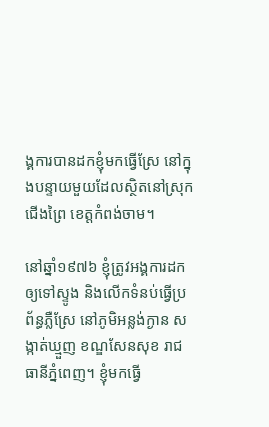ង្គការបានដកខ្ញុំមកធ្វើស្រែ នៅក្នុងបន្ទាយមួយដែលស្ថិតនៅស្រុកជើងព្រៃ ខេត្តកំពង់ចាម។

នៅឆ្នាំ១៩៧៦ ខ្ញុំត្រូវអង្គការដកឲ្យទៅស្ទូង និងលើកទំនប់ធ្វើប្រព័ន្ធភ្លឺស្រែ នៅភូមិអន្លង់ក្ងាន សង្កាត់ឃ្មួញ ខណ្ឌសែនសុខ រាជធានីភ្នំពេញ។ ខ្ញុំមកធ្វើ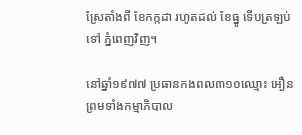ស្រែតាំងពី ខែកក្កដា រហូតដល់ ខែធ្នូ ទើបត្រឡប់ទៅ ភ្នំពេញវិញ។

នៅឆ្នាំ១៩៧៧ ប្រធានកងពល៣១០ឈ្មោះ អឿន ព្រមទាំងកម្មាភិបាល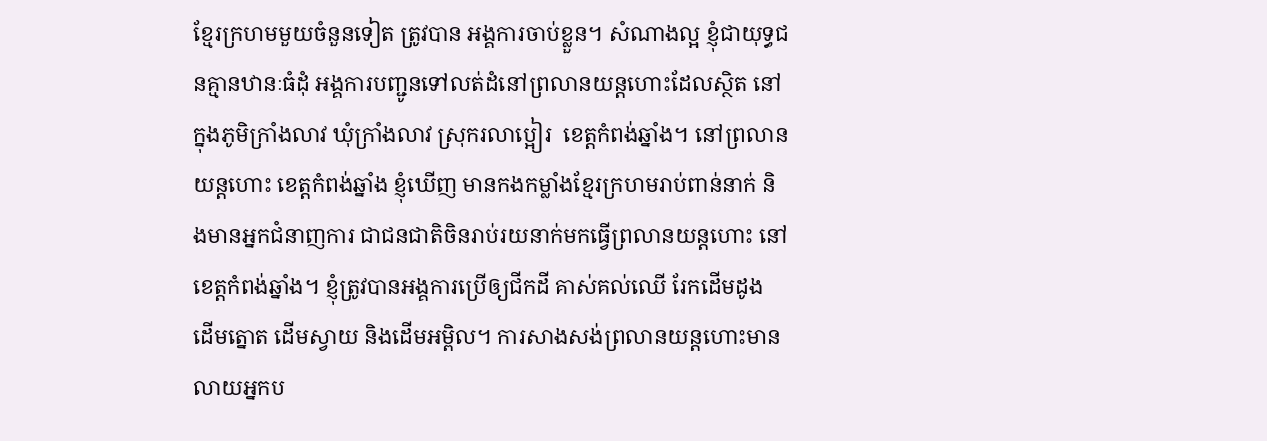ខែ្មរក្រហមមួយចំនួនទៀត ត្រូវបាន អង្គការចាប់ខ្លួន។ សំណាងល្អ ខ្ញុំជាយុទ្ធជនគ្មានឋានៈធំដុំ អង្គការបញ្ជូនទៅលត់ដំនៅព្រលានយន្ដហោះដែលស្ថិត នៅក្នុងភូមិក្រាំងលាវ ឃុំក្រាំងលាវ ស្រុករលាប្អៀរ  ខេត្ដកំពង់ឆ្នាំង។ នៅព្រលានយន្ដហោះ ខេត្តកំពង់ឆ្នាំង ខ្ញុំឃើញ មានកងកម្លាំងខ្មែរក្រហមរាប់ពាន់នាក់ និងមានអ្នកជំនាញការ ជាជនជាតិចិនរាប់រយនាក់មកធ្វើព្រលានយន្ដហោះ នៅ ខេត្ដកំពង់ឆ្នាំង។ ខ្ញុំត្រូវបានអង្គការប្រើឲ្យជីកដី គាស់គល់ឈើ រែកដើមដូង ដើមត្នោត ដើមស្វាយ និងដើមអម្ពិល។ ការសាងសង់ព្រលានយន្តហោះមានលាយអ្នកប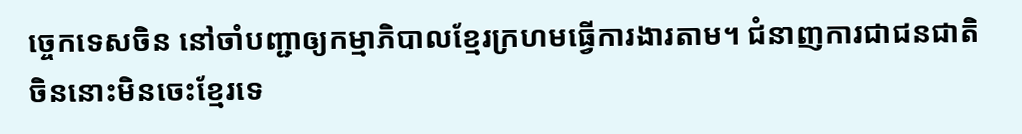ច្ចេកទេសចិន នៅចាំបញ្ជាឲ្យកម្មាភិបាលខ្មែរក្រហមធ្វើការងារតាម។ ជំនាញការជាជនជាតិចិននោះមិនចេះខ្មែរទេ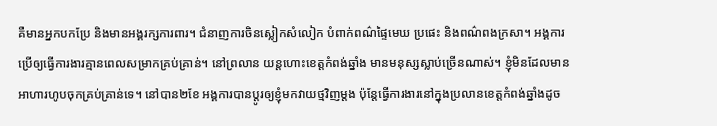គឺមានអ្នកបកប្រែ និងមានអង្គរក្សការពារ។ ជំនាញការចិនស្លៀកសំលៀក បំពាក់ពណ៌ផ្ទៃមេឃ ប្រផេះ និងពណ៌ពងក្រសា។ អង្គការប្រើឲ្យធ្វើការងារគ្មានពេលសម្រាកគ្រប់គ្រាន់។ នៅព្រលាន យន្តហោះខេត្តកំពង់ឆ្នាំង មានមនុស្សស្លាប់ច្រើនណាស់។ ខ្ញុំមិនដែលមានអាហារហូបចុកគ្រប់គ្រាន់ទេ។ នៅបាន២ខែ អង្គការបានប្ដូរឲ្យខ្ញុំមកវាយថ្មវិញម្ដង ប៉ុន្តែធ្វើការងារនៅក្នុងប្រលានខេត្តកំពង់ឆ្នាំងដូច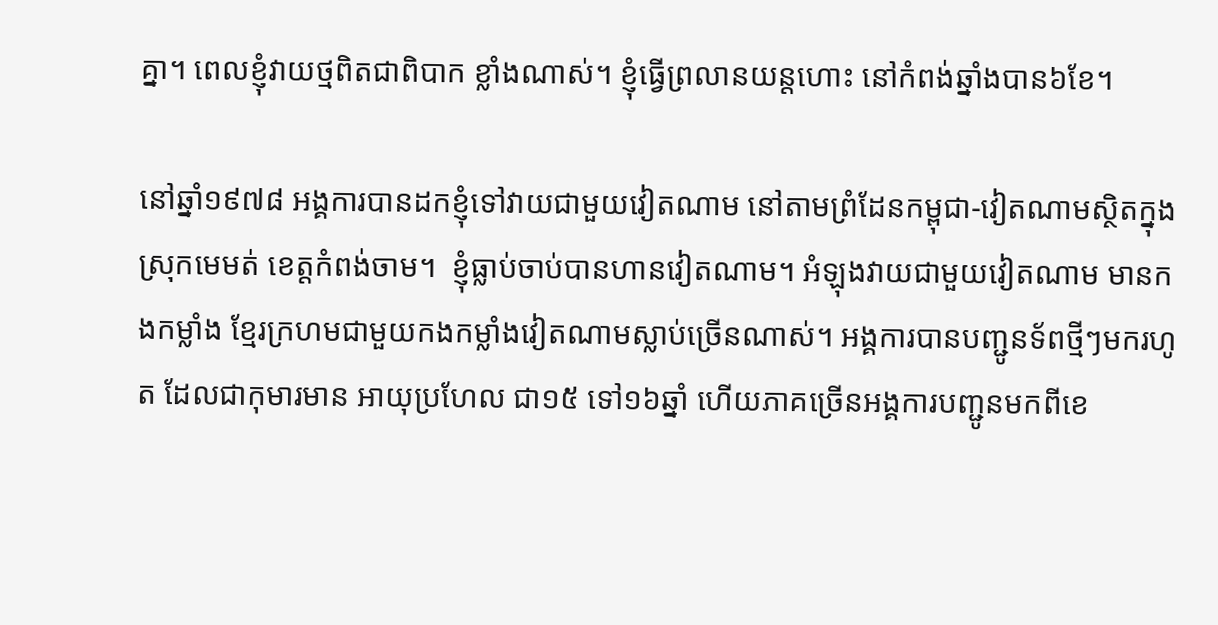គ្នា។ ពេលខ្ញុំវាយថ្មពិតជាពិបាក ខ្លាំងណាស់។ ខ្ញុំធ្វើព្រលានយន្តហោះ នៅកំពង់ឆ្នាំងបាន៦ខែ។

នៅឆ្នាំ១៩៧៨ អង្គការបានដកខ្ញុំទៅវាយជាមួយវៀតណាម នៅតាមព្រំដែនកម្ពុជា-វៀតណាមស្ថិតក្នុង ស្រុកមេមត់ ខេត្តកំពង់ចាម។  ខ្ញុំធ្លាប់ចាប់បានហានវៀតណាម។ អំឡុងវាយជាមួយវៀតណាម មានកងកម្លាំង ខ្មែរក្រហមជាមួយកងកម្លាំងវៀតណាមស្លាប់ច្រើនណាស់។ អង្គការបានបញ្ជូនទ័ពថ្មីៗមករហូត ដែលជាកុមារមាន អាយុប្រហែល ជា១៥ ទៅ១៦ឆ្នាំ ហើយភាគច្រើនអង្គការបញ្ជូនមកពីខេ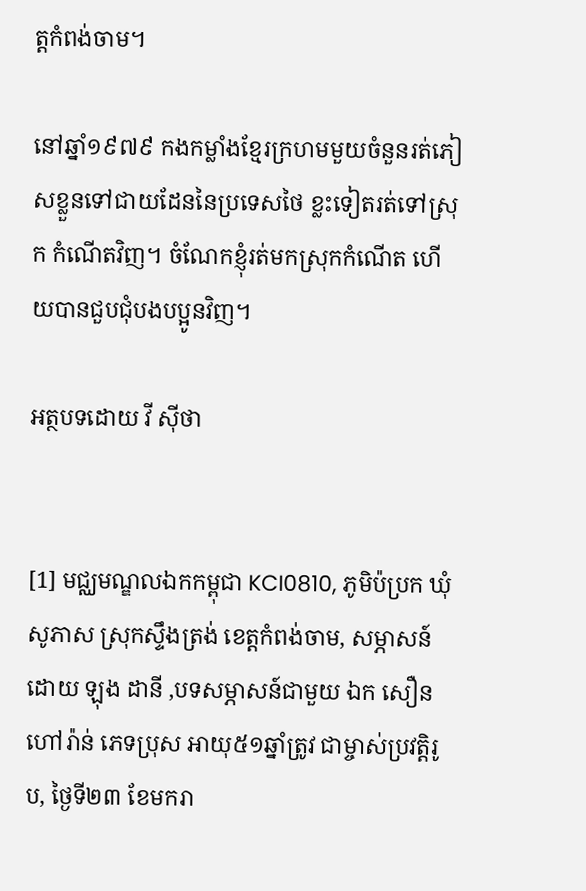ត្តកំពង់ចាម។

នៅឆ្នាំ១៩៧៩ កងកម្លាំងខែ្មរក្រហមមួយចំនួនរត់ភៀសខ្លួនទៅជាយដែននៃប្រទេសថៃ ខ្លះទៀតរត់ទៅស្រុក កំណើតវិញ។ ចំណែកខ្ញុំរត់មកស្រុកកំណើត ហើយបានជួបជុំបងបប្អូនវិញ។

អត្ថបទដោយ វី ស៊ីថា


[1] មជ្ឈមណ្ឌលឯកកម្ពុជា KCI0810, ភូមិប៉ប្រក ឃុំសូភាស ស្រុកស្ទឹងត្រង់ ខេត្តកំពង់ចាម, សម្ភាសន៍ដោយ ឡុង ដានី ,បទសម្ភាសន៍ជាមួយ ឯក សឿន ហៅរ៉ាន់ ភេទប្រុស អាយុ៥១ឆ្នាំត្រូវ ជាម្ចាស់ប្រវត្តិរូប, ថ្ងៃទី២៣ ខែមករា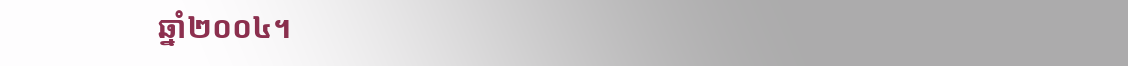ឆ្នាំ២០០៤។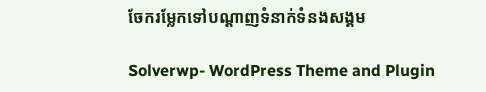ចែករម្លែកទៅបណ្តាញទំនាក់ទំនងសង្គម

Solverwp- WordPress Theme and Plugin